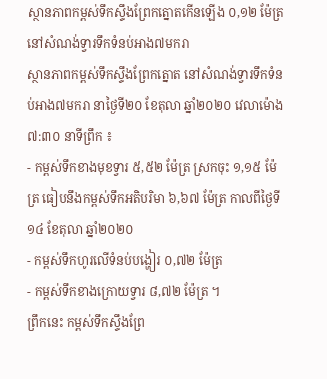ស្ថានភាពកម្ពស់ទឹកស្ទឹងព្រែកត្នោតកើនឡើង ០,១២ ម៉ែត្រនៅសំណង់ទ្វារទឹកទំនប់អាង៧មករា
ស្ថានភាពកម្ពស់ទឹកស្ទឹងព្រែកត្នោត នៅសំណង់ទ្វារទឹកទំនប់អាង៧មករា នាថ្ងៃទី២០ ខែតុលា ឆ្នាំ២០២០ វេលាម៉ោង ៧:៣០ នាទីព្រឹក ៖
- កម្ពស់ទឹកខាងមុខទ្វារ ៥,៥២ ម៉ែត្រ ស្រកចុះ ១,១៥ ម៉ែត្រ ធៀបនឹងកម្ពស់ទឹកអតិបរិមា ៦,៦៧ ម៉ែត្រ កាលពីថ្ងៃទី១៤ ខែតុលា ឆ្នាំ២០២០
- កម្ពស់ទឹកហូរលើទំនប់បង្ហៀរ ០,៧២ ម៉ែត្រ
- កម្ពស់ទឹកខាងក្រោយទ្វារ ៨,៧២ ម៉ែត្រ ។
ព្រឹកនេះ កម្ពស់ទឹកស្ទឹងព្រែ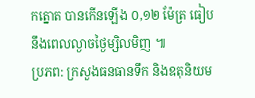កត្នោត បានកើនឡើង ០,១២ ម៉ែត្រ ធៀបនឹងពេលល្ងាចថ្ងៃម្សិលមិញ ៕
ប្រភព: ក្រសួងធនធានទឹក និងឧតុនិយម